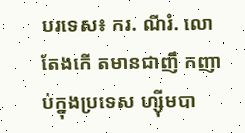បរទេស៖ ករ. ណីរំ. លោ តែងកើ តមានជាញឹ កញា ប់ក្នុងប្រទេស ហ្ស៊ីមបា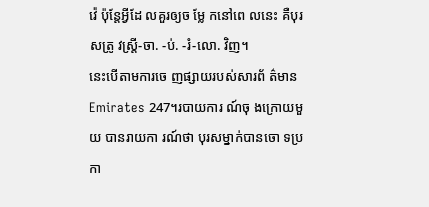វ៉េ ប៉ុន្តែអ្វីដែ លគួរឲ្យច ម្លែ កនៅពេ លនេះ គឺបុរ សត្រូ វស្ត្រី-ចា. -ប់. -រំ-លោ. វិញ។
នេះបើតាមការចេ ញផ្សាយរបស់សារព័ ត៌មាន Emirates 247។របាយការ ណ៍ចុ ងក្រោយមួយ បានរាយកា រណ៍ថា បុរសម្នាក់បានចោ ទប្រកា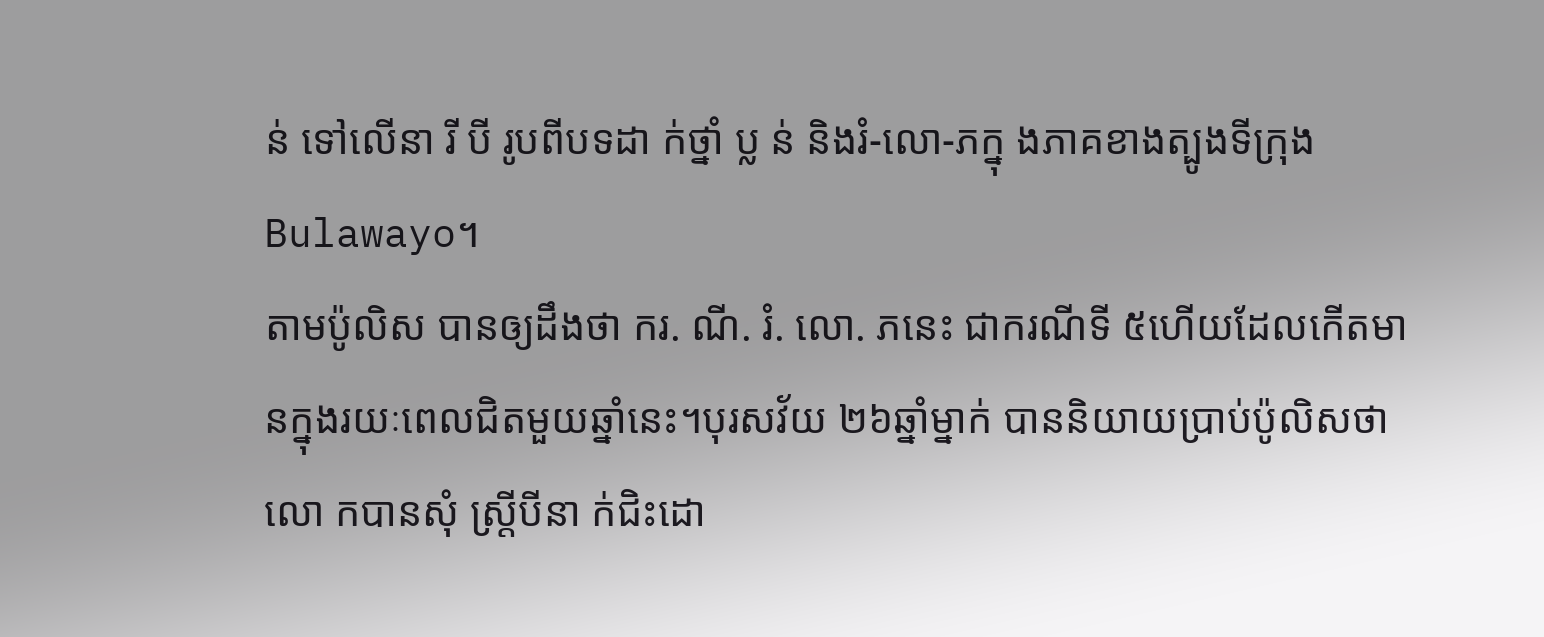ន់ ទៅលើនា រី បី រូបពីបទដា ក់ថ្នាំ ប្ល ន់ និងរំ-លោ-ភក្នុ ងភាគខាងត្បូងទីក្រុង Bulawayo។
តាមប៉ូលិស បានឲ្យដឹងថា ករ. ណី. រំ. លោ. ភនេះ ជាករណីទី ៥ហើយដែលកើតមានក្នុងរយៈពេលជិតមួយឆ្នាំនេះ។បុរសវ័យ ២៦ឆ្នាំម្នាក់ បាននិយាយប្រាប់ប៉ូលិសថា លោ កបានសុំ ស្ត្រីបីនា ក់ជិះដោ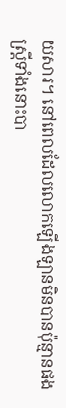យសារ។ នៅពេលដែលលោកឡើងឡានមិនបានប៉ុន្មានផង
ស្ត្រីទាំងនោះបា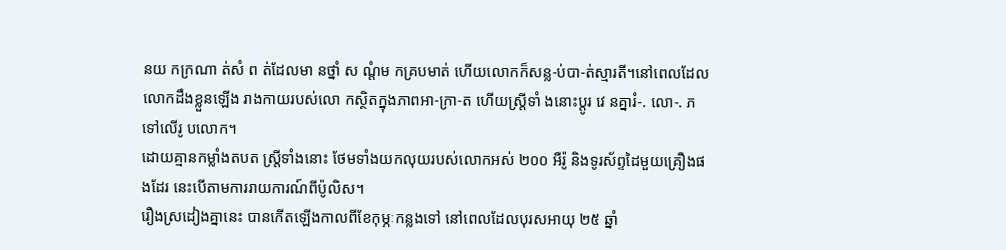នយ កក្រណា ត់សំ ព ត់ដែលមា នថ្នាំ ស ណ្ដំម កគ្របមាត់ ហើយលោកក៏សន្ល-ប់បា-ត់ស្មារតី។នៅពេលដែលលោកដឹងខ្លួនឡើង រាងកាយរបស់លោ កស្ថិតក្នុងភាពអា-ក្រា-ត ហើយស្ត្រីទាំ ងនោះប្ដូរ វេ នគ្នារំ-. លោ-. ភទៅលើរូ បលោក។
ដោយគ្មានកម្លាំងតបត ស្ត្រីទាំងនោះ ថែមទាំងយកលុយរបស់លោកអស់ ២០០ អឺរ៉ូ និងទូរស័ព្ទដៃមួយគ្រឿងផងដែរ នេះបើតាមការរាយការណ៍ពីប៉ូលិស។
រឿងស្រដៀងគ្នានេះ បានកើតឡើងកាលពីខែកុម្ភៈកន្លងទៅ នៅពេលដែលបុរសអាយុ ២៥ ឆ្នាំ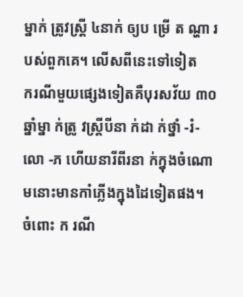ម្នាក់ ត្រូវស្ត្រី ៤នាក់ ឲ្យប ម្រើ ត ណ្ហា រ បស់ពួកគេ។ លើសពីនេះទៅទៀត
ករណីមួយផ្សេងទៀតគឺបុរសវ័យ ៣០ឆ្នាំម្នា ក់ត្រូ វស្ត្រីបីនា ក់ដា ក់ថ្នាំ -រំ- លោ -ភ ហើយនារីពីរនា ក់ក្នុងចំណោមនោះមានកាំភ្លើងក្នុងដៃទៀតផង។
ចំពោះ ក រណី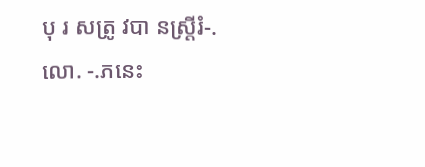បុ រ សត្រូ វបា នស្ត្រីរំ-. លោ. -.ភនេះ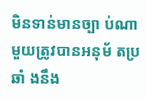មិនទាន់មានច្បា ប់ណាមួយត្រូវបានអនុម័ តប្រឆាំ ងនឹង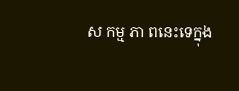ស កម្ម ភា ពនេះទេក្នុង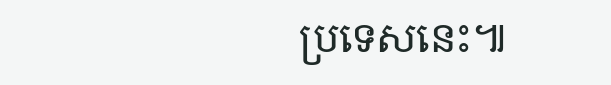ប្រទេសនេះ៕